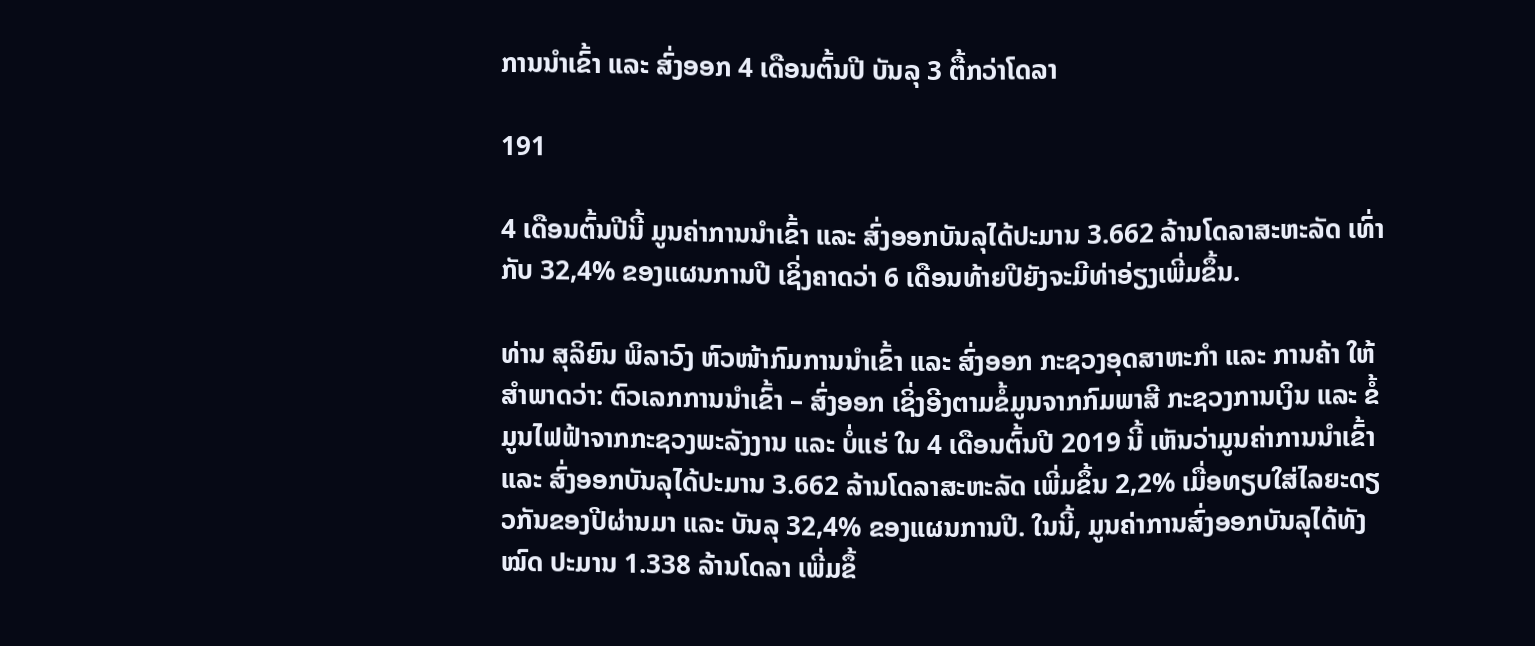ການນໍາເຂົ້າ ແລະ ສົ່ງອອກ 4 ເດືອນຕົ້ນປີ ບັນລຸ 3 ຕື້ກວ່າໂດລາ

191

4 ເດືອນຕົ້ນປີນີ້ ມູນຄ່າການນໍາເຂົ້າ ແລະ ສົ່ງອອກບັນລຸໄດ້ປະມານ 3.662 ລ້ານໂດລາສະຫະລັດ ເທົ່າກັບ 32,4% ຂອງແຜນການປີ ເຊິ່ງຄາດວ່າ 6 ເດືອນທ້າຍປີຍັງຈະມີທ່າອ່ຽງເພີ່ມຂຶ້ນ.

ທ່ານ ສຸລິຍົນ ພິລາວົງ ຫົວໜ້າກົມການນຳເຂົ້າ ແລະ ສົ່ງອອກ ກະຊວງອຸດສາຫະກຳ ແລະ ການຄ້າ ໃຫ້ສຳພາດວ່າ: ຕົວເລກການນຳເຂົ້າ – ສົ່ງອອກ ເຊິ່ງອີງຕາມຂໍ້ມູນຈາກກົມພາສີ ກະຊວງການເງິນ ແລະ ຂໍ້ມູນໄຟຟ້າຈາກກະຊວງພະລັງງານ ແລະ ບໍ່ແຮ່ ໃນ 4 ເດືອນຕົ້ນປີ 2019 ນີ້ ເຫັນວ່າມູນຄ່າການນໍາເຂົ້າ ແລະ ສົ່ງອອກບັນລຸໄດ້ປະມານ 3.662 ລ້ານໂດລາສະຫະລັດ ເພີ່ມຂຶ້ນ 2,2% ເມື່ອທຽບໃສ່ໄລຍະດຽວກັນຂອງປີຜ່ານມາ ແລະ ບັນລຸ 32,4% ຂອງແຜນການປີ. ໃນນີ້, ມູນຄ່າການສົ່ງອອກບັນລຸໄດ້ທັງໝົດ ປະມານ 1.338 ລ້ານໂດລາ ເພີ່ມຂຶ້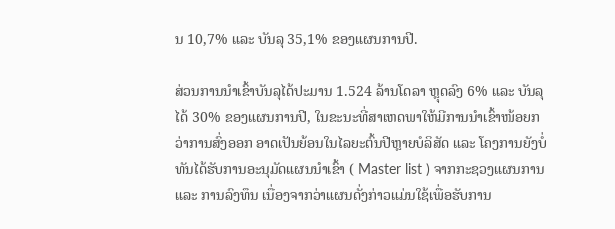ນ 10,7% ແລະ ບັນລຸ 35,1% ຂອງແຜນການປີ.

ສ່ວນການນໍາເຂົ້າບັນລຸໄດ້ປະມານ 1.524 ລ້ານໂດລາ ຫຼຸດລົງ 6% ແລະ ບັນລຸໄດ້ 30% ຂອງແຜນການປີ, ໃນຂະນະທີ່ສາເຫດພາໃຫ້ມີການນໍາເຂົ້າໜ້ອຍກວ່າການສົ່ງອອກ ອາດເປັນຍ້ອນໃນໄລຍະຕົ້ນປີຫຼາຍບໍລິສັດ ແລະ ໂຄງການຍັງບໍ່ທັນໄດ້ຮັບການອະນຸມັດແຜນນຳເຂົ້າ ( Master list ) ຈາກກະຊວງແຜນການ ແລະ ການລົງທຶນ ເນື່ອງຈາກວ່າແຜນດັ່ງກ່າວແມ່ນໃຊ້ເພື່ອຮັບການ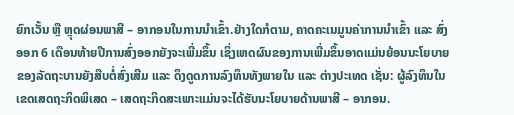ຍົກເວັ້ນ ຫຼື ຫຼຸດຜ່ອນພາສີ – ອາກອນໃນການນຳເຂົ້າ.ຢ່າງໃດກໍຕາມ, ຄາດຄະເນມູນຄ່າການນຳເຂົ້າ ແລະ ສົ່ງອອກ 6 ເດືອນທ້າຍປີການສົ່ງອອກຍັງຈະເພີ່ມຂຶ້ນ ເຊິ່ງເຫດຜົນຂອງການເພີ່ມຂຶ້ນອາດແມ່ນຍ້ອນນະໂຍບາຍຂອງລັດຖະບານຍັງສືບຕໍ່ສົ່ງເສີມ ແລະ ດຶງດູດການລົງທຶນທັງພາຍໃນ ແລະ ຕ່າງປະເທດ ເຊັ່ນ: ຜູ້ລົງທຶນໃນເຂດເສດຖະກິດພິເສດ – ເສດຖະກິດສະເພາະແມ່ນຈະໄດ້ຮັບນະໂຍບາຍດ້ານພາສີ – ອາກອນ.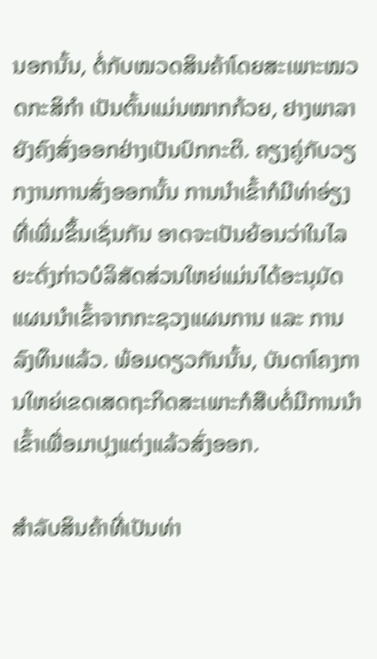ນອກນັ້ນ, ຕໍ່ກັບໝວດສິນຄ້າໂດຍສະເພາະໝວດກະສິກຳ ເປັນຕົ້ນແມ່ນໝາກກ້ວຍ, ຢາງພາລາ ຍັງຄົງສົ່ງອອກຢ່າງເປັນປົກກະຕິ. ຄຽງຄູ່ກັບວຽກງານການສົ່ງອອກນັ້ນ ການນຳເຂົ້າກໍມີທ່າອ່ຽງທີ່ເພີ່ມຂຶ້ນເຊັ່ນກັນ ອາດຈະເປັນຍ້ອນວ່າໃນໄລຍະດັ່ງກ່າວບໍລິສັດສ່ວນໃຫຍ່ແມ່ນໄດ້ອະນຸມັດແຜນນຳເຂົ້າຈາກກະຊວງແຜນການ ແລະ ການລົງທຶນແລ້ວ. ພ້ອມດຽວກັນນັ້ນ, ບັນດາໂຄງການໃຫຍ່ເຂດເສດຖະກິດສະເພາະກໍສືບຕໍ່ມີການນຳເຂົ້າເພື່ອມາປຸງແຕ່ງແລ້ວສົ່ງອອກ.

ສຳລັບສິນຄ້າທີ່ເປັນທ່າ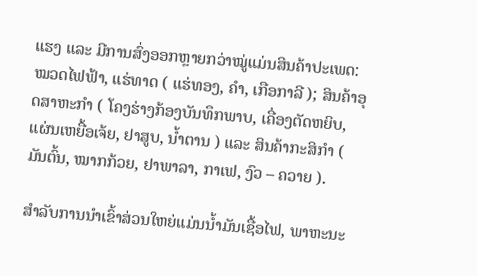ແຮງ ແລະ ມີການສົ່ງອອກຫຼາຍກວ່າໝູ່ແມ່ນສິນຄ້າປະເພດ: ໝວດໄຟຟ້າ, ແຮ່ທາດ ( ແຮ່ທອງ, ຄຳ, ເກືອກາລີ ); ສິນຄ້າອຸດສາຫະກຳ ( ໂຄງຮ່າງກ້ອງບັນທຶກພາບ, ເຄື່ອງຕັດຫຍິບ, ແຜ່ນເຫຍື້ອເຈ້ຍ, ຢາສູບ, ນ້ຳຕານ ) ແລະ ສິນຄ້າກະສິກໍາ ( ມັນຕົ້ນ, ໝາກກ້ວຍ, ຢາພາລາ, ກາເຟ, ງົວ – ຄວາຍ ).

ສໍາລັບການນໍາເຂົ້າສ່ວນໃຫຍ່ແມ່ນນໍ້າມັນເຊື້ອໄຟ, ພາຫະນະ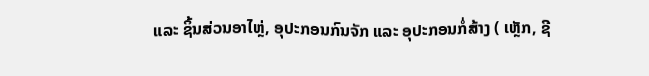ແລະ ຊິ້ນສ່ວນອາໄຫຼ່, ອຸປະກອນກົນຈັກ ແລະ ອຸປະກອນກໍ່ສ້າງ ( ເຫຼັກ, ຊີ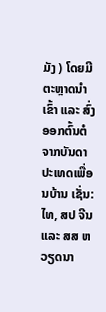ມັງ ) ໂດຍມີຕະຫຼາດນຳເຂົ້າ ແລະ ສົ່ງອອກຕົ້ນຕໍຈາກບັນດາປະເທດເພື່ອນບ້ານ ເຊັ່ນ: ໄທ, ສປ ຈີນ ແລະ ສສ ຫວຽດນາ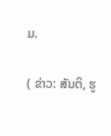ມ.

( ຂ່າວ: ສັນຕິ, ຮູ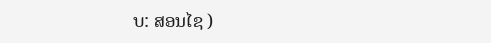ບ: ສອນໄຊ )